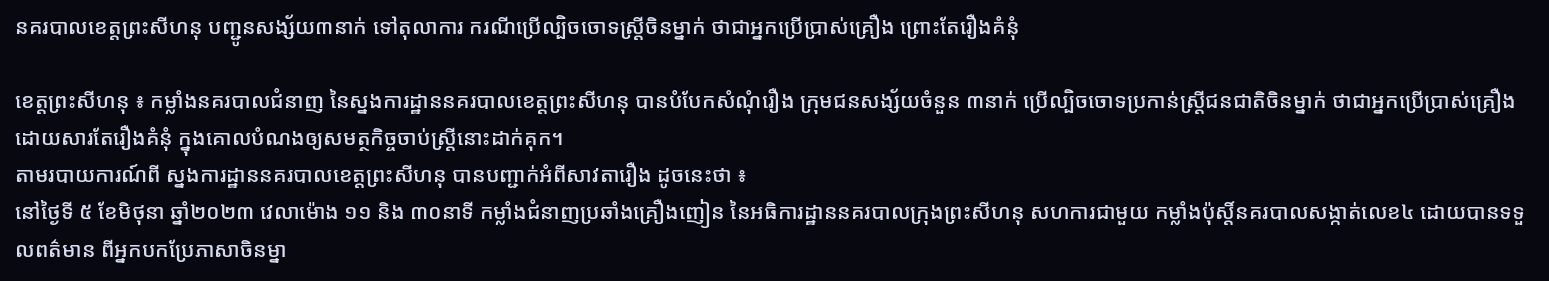នគរបាលខេត្តព្រះសីហនុ បញ្ជូនសង្ស័យ៣នាក់ ទៅតុលាការ ករណីប្រើល្បិចចោទស្ត្រីចិនម្នាក់ ថាជាអ្នកប្រើប្រាស់គ្រឿង ព្រោះតែរឿងគំនុំ

ខេត្តព្រះសីហនុ ៖ កម្លាំងនគរបាលជំនាញ នៃស្នងការដ្ឋាននគរបាលខេត្តព្រះសីហនុ បានបំបែកសំណុំរឿង ក្រុមជនសង្ស័យចំនួន ៣នាក់ ប្រើល្បិចចោទប្រកាន់ស្ត្រីជនជាតិចិនម្នាក់ ថាជាអ្នកប្រើប្រាស់គ្រឿង ដោយសារតែរឿងគំនុំ ក្នុងគោលបំណងឲ្យសមត្ថកិច្ចចាប់ស្ត្រីនោះដាក់គុក។
តាមរបាយការណ៍ពី ស្នងការដ្ឋាននគរបាលខេត្តព្រះសីហនុ បានបញ្ជាក់អំពីសាវតារឿង ដូចនេះថា ៖
នៅថ្ងៃទី ៥ ខែមិថុនា ឆ្នាំ២០២៣ វេលាម៉ោង ១១ និង ៣០នាទី កម្លាំងជំនាញប្រឆាំងគ្រឿងញៀន នៃអធិការដ្ឋាននគរបាលក្រុងព្រះសីហនុ សហការជាមួយ កម្លាំងប៉ុស្តិ៍នគរបាលសង្កាត់លេខ៤ ដោយបានទទួលពត៌មាន ពីអ្នកបកប្រែភាសាចិនម្នា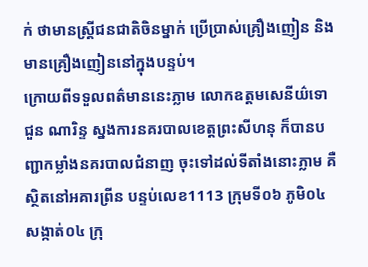ក់ ថាមានស្រ្តីជនជាតិចិនម្នាក់ ប្រើប្រាស់គ្រឿងញៀន និង មានគ្រឿងញៀននៅក្នុងបន្ទប់។
ក្រោយពីទទួលពត៌មាននេះភ្លាម លោកឧត្តមសេនីយ៌ទោ ជួន ណារិន្ទ ស្នងការនគរបាលខេត្តព្រះសីហនុ ក៏បានបញ្ជាកម្លាំងនគរបាលជំនាញ ចុះទៅដល់ទីតាំងនោះភ្លាម គឺ ស្ថិតនៅអគារព្រីន បន្ទប់លេខ1113 ក្រុមទី០៦ ភូមិ០៤ សង្កាត់០៤ ក្រុ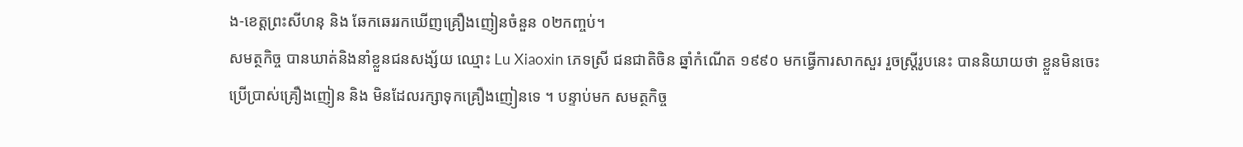ង-ខេត្តព្រះសីហនុ និង ឆែកឆេររកឃើញគ្រឿងញៀនចំនួន ០២កញ្ចប់។
សមត្ថកិច្ច បានឃាត់និងនាំខ្លួនជនសង្ស័យ ឈ្មោះ Lu Xiaoxin ភេទស្រី ជនជាតិចិន ឆ្នាំកំណើត ១៩៩០ មកធ្វើការសាកសួរ រួចស្រ្តីរូបនេះ បាននិយាយថា ខ្លួនមិនចេះប្រើប្រាស់គ្រឿងញៀន និង មិនដែលរក្សាទុកគ្រឿងញៀនទេ ។ បន្ទាប់មក សមត្ថកិច្ច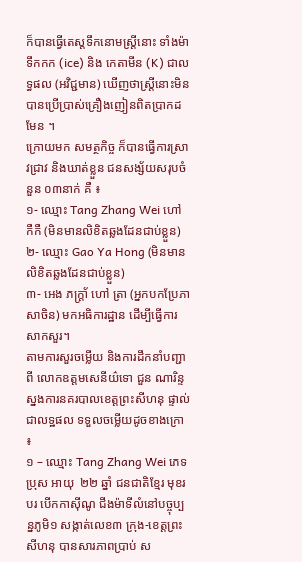ក៏បានធ្វើតេស្តទឹកនោមស្រ្តីនោះ ទាំងម៉ាទឹកកក (ice) និង កេតាមីន (K) ជាលទ្ធផល (អវិជ្ជមាន) ឃើញថាស្រ្តីនោះមិនបានប្រើប្រាស់គ្រឿងញៀនពិតប្រាកដមែន ។
ក្រោយមក សមត្ថកិច្ច ក៏បានធ្វេីការស្រាវជ្រាវ និងឃាត់ខ្លួន ជនសង្ស័យសរុបចំនួន ០៣នាក់ គឺ ៖
១- ឈ្មោះ Tang Zhang Wei ហៅ កឺកឺ (មិនមានលិខិតឆ្លងដែនជាប់ខ្លួន)
២- ឈ្មោះ Gao Ya Hong (មិនមានលិខិតឆ្លងដែនជាប់ខ្លួន)
៣- អេង ភក្រ្តា័ ហៅ ត្រា (អ្នកបកប្រែភាសាចិន) មកអធិការដ្ឋាន ដេីម្បីធ្វើការសាកសួរ។
តាមការសួរចម្លើយ និងការដឹកនាំបញ្ជាពី លោកឧត្តមសេនីយ៌ទោ ជួន ណារិន្ទ ស្នងការនគរបាលខេត្តព្រះសីហនុ ផ្ទាល់ ជាលទ្ឋផល ទទួលចម្លើយដូចខាងក្រោ ៖
១ – ឈ្មោះ Tang Zhang Wei ភេទ ប្រុស អាយុ  ២២ ឆ្នាំ ជនជាតិខ្មែរ មុខរបរ បេីកកាស៊ីណូ ជីងម៉ាទីលំនៅបច្ចុប្បន្នភូមិ១ សង្កាត់លេខ៣ ក្រុង-ខេត្តព្រះសីហនុ បានសារភាពប្រាប់ ស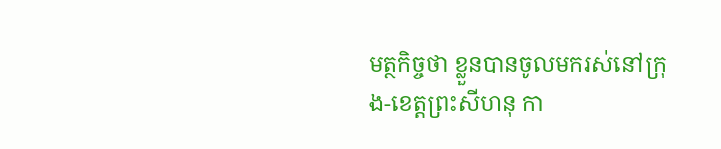មត្ថកិច្ចថា ខ្លួនបានចូលមករស់នៅក្រុង-ខេត្តព្រះសីហនុ កា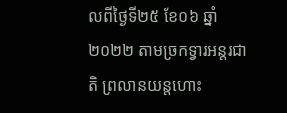លពីថ្ងៃទី២៥ ខែ០៦ ឆ្នាំ២០២២ តាមច្រកទ្វារអន្តរជាតិ ព្រលានយន្តហោះ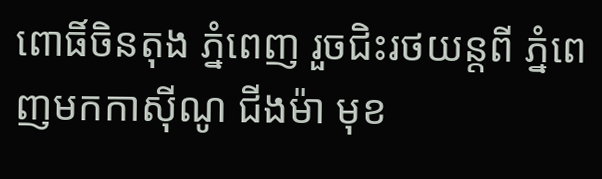ពោធិ៍ចិនតុង ភ្នំពេញ រួចជិះរថយន្តពី ភ្នំពេញមកកាស៊ីណូ ជីងម៉ា មុខ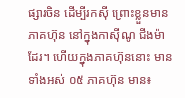ផ្សារចិន ដើម្បីរកស៊ី ព្រោះខ្លួនមានភាគហ៊ុន នៅក្នុងកាស៊ីណូ ជីងម៉ា ដែរ។ ហើយក្នុងភាគហ៊ុននោះ មានទាំងអស់ ០៥ ភាគហ៊ុន មាន៖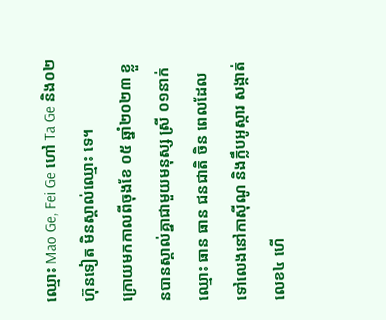ឈ្មោះ Mao Ge, Fei Ge ហៅ Ta Ge និង០២ហ៊ុនទៀត មិនស្គាល់ឈ្មោះ ទេ។
ក្រោយមកកាលពីចុងខែ ០៥ ឆ្នាំ២០២៣ ខ្លួនបានស្គាល់គ្នាជាមួយមនុស្ស ស្រី ០១នាក់ ឈ្មោះ ធាន ធាន ជនជាតិ ចិន ពេលដែលទៅលេងនៅកាស៊ីណូ និងក្លឹបអូស្ការ សង្កាត់លេខ៤ ហើ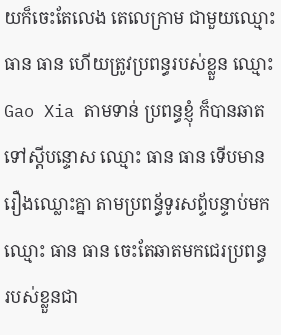យក៏ចេះតែលេង តេលេក្រាម ជាមួយឈ្មោះ ធាន ធាន ហើយត្រូវប្រពន្ធរបស់ខ្លួន ឈ្មោះ Gao Xia តាមទាន់ ប្រពន្ធខ្ញុំ ក៏បានឆាតទៅស្តីបន្ទោស ឈ្មោះ ធាន ធាន ទើបមានរឿងឈ្លោះគ្នា តាមប្រពន្ធ័ទូរសព្ទ័បន្ទាប់មក ឈ្មោះ ធាន ធាន ចេះតែឆាតមកជេរប្រពន្ធ របស់ខ្លួនជា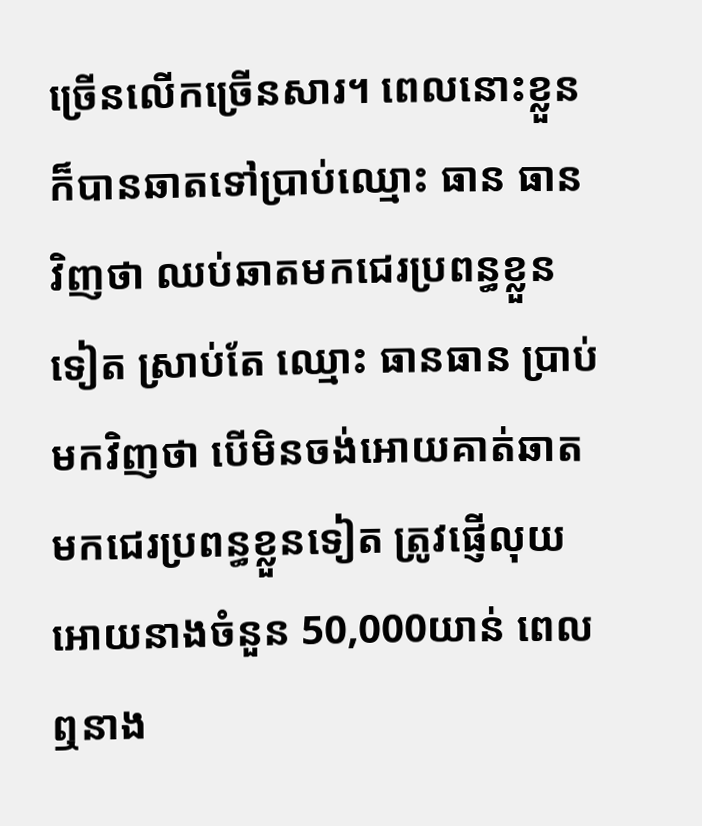ច្រើនលើកច្រើនសារ។ ពេលនោះខ្លួន ក៏បានឆាតទៅប្រាប់ឈ្មោះ ធាន ធាន វិញថា ឈប់ឆាតមកជេរប្រពន្ធខ្លួនទៀត ស្រាប់តែ ឈ្មោះ ធានធាន ប្រាប់មកវិញថា បើមិនចង់អោយគាត់ឆាតមកជេរប្រពន្ធខ្លួនទៀត ត្រូវផ្ញើលុយអោយនាងចំនួន 50,000យាន់ ពេលឮនាង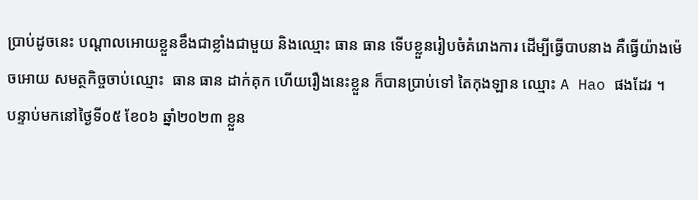ប្រាប់ដូចនេះ បណ្តាលអោយខ្លួនខឹងជាខ្លាំងជាមួយ និងឈ្មោះ ធាន ធាន ទើបខ្លួនរៀបចំគំរោងការ ដេីម្បីធ្វើបាបនាង គឺធ្វើយ៉ាងម៉េចអោយ សមត្ថកិច្ចចាប់ឈ្មោះ  ធាន ធាន ដាក់គុក ហើយរឿងនេះខ្លួន ក៏បានប្រាប់ទៅ តៃកុងឡាន ឈ្មោះ A Hao ផងដែរ ។
បន្ទាប់មកនៅថ្ងៃទី០៥ ខែ០៦ ឆ្នាំ២០២៣ ខ្លួន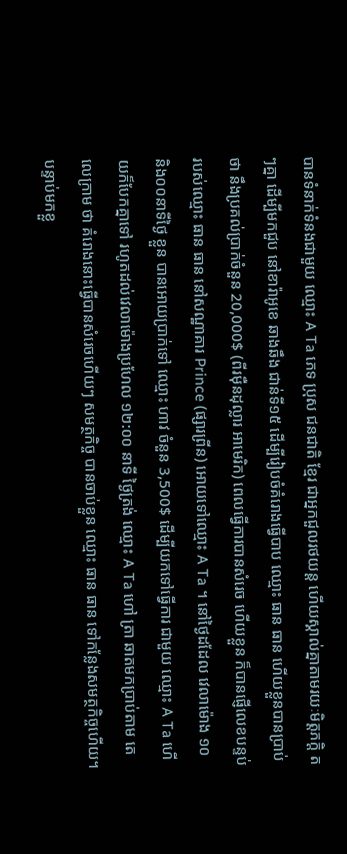បានទំនាក់ទំនងជាមួយ ឈ្មោះ A Ta ភេទ ប្រុស ជនជាតិ ខ្មែរ ជាអ្នកជួលរថយន្ត ហើយស្គាល់គ្នាតាមរយៈមិត្តភក្តិ តៗគ្នា ដេីម្បីមកជួប នៅខារ៉ាអូខេ ឆាងឆឹង ជាន់ទី១៥ ដេីម្បីរៀបចំគំរោងធ្វើបាប ឈ្មោះ ធាន ធាន ហេីយខ្លួនបានប្រាប់ថា នឹងប្រគល់ប្រាក់ចំនួន 20,000$ (ពីរម៉ឺនដុល្លារ អាមេរិក) ពេលធ្វើការបានសំរេច ហើយខ្លួន ក៏បានផ្ញើលេខបន្ទប់ របស់ឈ្មោះ ធាន ធាន នៅសណ្ឋាគារ Prince (ផ្សារព្រីន) អោយទៅឈ្មោះ A Ta ។ នៅថ្ងៃដដែល វេលាម៉ោង ១០ និង០០នាទីថ្ងៃ ខ្លួន បានអោយប្រាក់ទៅ ឈ្មោះ ហាវ ចំនួន 3,500$ ដេីម្បីយកទៅធ្វេីការ ជាមួយ ឈ្មោះ A Ta ហេីយក៏បែកគ្នាទៅ រហូតដល់វេលាម៉ោងប្រហែល ១២:០០ នាទី ថ្ងៃត្រង់ ឈ្មោះ A Ta ហៅ ត្រា ឆាតមកប្រាប់តាម តេលេក្រាម ថា គំរោងនោះធ្វើបានសំរេចហើយៗ សមត្ថកិច្ច បានចាប់ខ្លួន ឈ្មោះ ធាន ធាន ទៅកន្លែងសមត្ថកិច្ចហើយ។ បន្ទាប់មកខ្លួ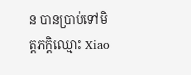ន បានប្រាប់ទៅមិត្តភក្តិឈ្មោះ Xiao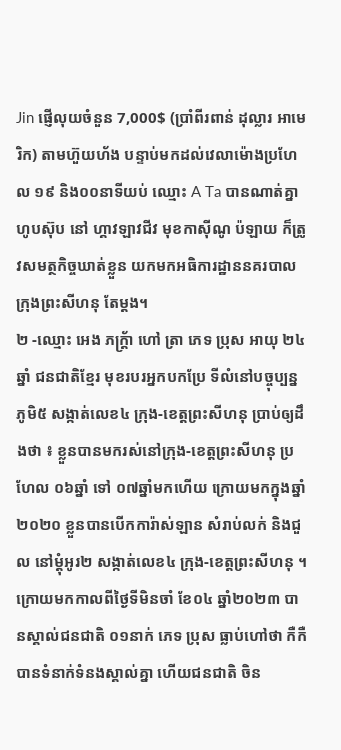Jin ផ្ញើលុយចំនួន 7,000$ (ប្រាំពីរពាន់ ដុល្លារ អាមេរិក) តាមហ៊ួយហ័ង បន្ទាប់មកដល់វេលាម៉ោងប្រហែល ១៩ និង០០នាទីយប់ ឈ្មោះ A Ta បានណាត់គ្នាហូបស៊ុប នៅ ហ្គាវឡាវជីវ មុខកាស៊ីណូ ប៉ឡាយ ក៏ត្រូវសមត្ថកិច្ចឃាត់ខ្លួន យកមកអធិការដ្ឋាននគរបាលក្រុងព្រះសីហនុ តែម្តង។
២ -ឈ្មោះ អេង ភក្រ្ត័ា ហៅ ត្រា ភេទ ប្រុស អាយុ ២៤ ឆ្នាំ ជនជាតិខ្មែរ មុខរបរអ្នកបកប្រែ ទីលំនៅបច្ចុប្បន្នភូមិ៥ សង្កាត់លេខ៤ ក្រុង-ខេត្តព្រះសីហនុ ប្រាប់ឲ្យដឹងថា ៖ ខ្លួនបានមករស់នៅក្រុង-ខេត្តព្រះសីហនុ ប្រហែល ០៦ឆ្នាំ ទៅ ០៧ឆ្នាំមកហើយ ក្រោយមកក្នុងឆ្នាំ២០២០ ខ្លួនបានបើកការ៉ាស់ឡាន សំរាប់លក់ និងជួល នៅម្តុំអូរ២ សង្កាត់លេខ៤ ក្រុង-ខេត្តព្រះសីហនុ ។ ក្រោយមកកាលពីថ្ងៃទីមិនចាំ ខែ០៤ ឆ្នាំ២០២៣ បានស្គាល់ជនជាតិ ០១នាក់ ភេទ ប្រុស ធ្លាប់ហៅថា កឺកឺ បានទំនាក់ទំនងស្គាល់គ្នា ហើយជនជាតិ ចិន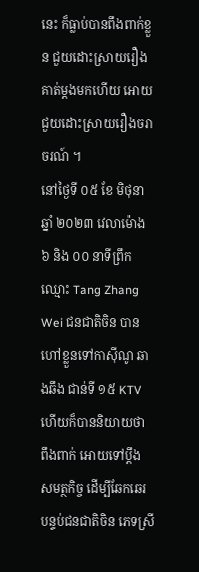នេះ ក៏ធ្លាប់បានពឹងពាក់ខ្លួន ជួយដោះស្រាយរឿងគាត់ម្តងមកហើយ អោយជួយដោះស្រាយរឿងចរាចរណ៍ ។
នៅថ្ងៃទី ០៥ ខែ មិថុនា ឆ្នាំ ២០២៣ វេលាម៉ោង ៦ និង ០០ នាទីព្រឹក ឈ្មោះ Tang Zhang Wei ជនជាតិចិន បានហៅខ្លួនទៅកាស៊ីណូ ឆាងឆឹង ជាន់ទី ១៥ KTV ហើយក៏បាននិយាយថា ពឹងពាក់ អោយទៅប្តឹង សមត្ថកិច្ច ដើម្បីឆែកឆេរ បន្ទប់ជនជាតិចិន ភេទស្រី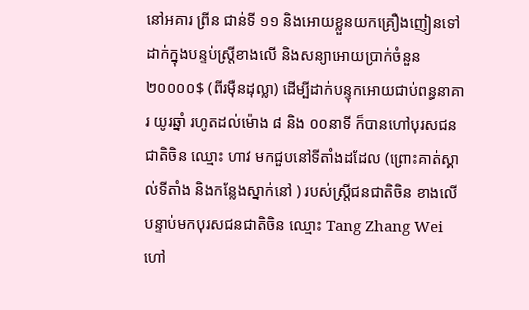នៅអគារ ព្រីន ជាន់ទី ១១ និងអោយខ្លួនយកគ្រឿងញៀនទៅដាក់ក្នុងបន្ទប់ស្ត្រីខាងលើ និងសន្យាអោយប្រាក់ចំនួន ២០០០០$ (ពីរម៉ឺនដុល្លា) ដើម្បីដាក់បន្ទុកអោយជាប់ពន្ធនាគារ យូរឆ្នាំ រហូតដល់ម៉ោង ៨ និង ០០នាទី ក៏បានហៅបុរសជនជាតិចិន ឈ្មោះ ហាវ មកជួបនៅទីតាំងដដែល (ព្រោះគាត់ស្គាល់ទីតាំង និងកន្លែងស្នាក់នៅ ) របស់ស្ត្រីជនជាតិចិន ខាងលើ បន្ទាប់មកបុរសជនជាតិចិន ឈ្មោះ Tang Zhang Wei ហៅ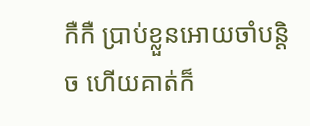កឺកឺ ប្រាប់ខ្លួនអោយចាំបន្តិច ហើយគាត់ក៏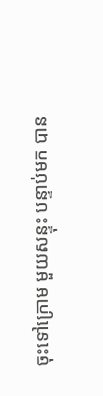ចុះទៅក្រោម មួយសន្ទុះ បន្ទាប់មក បាន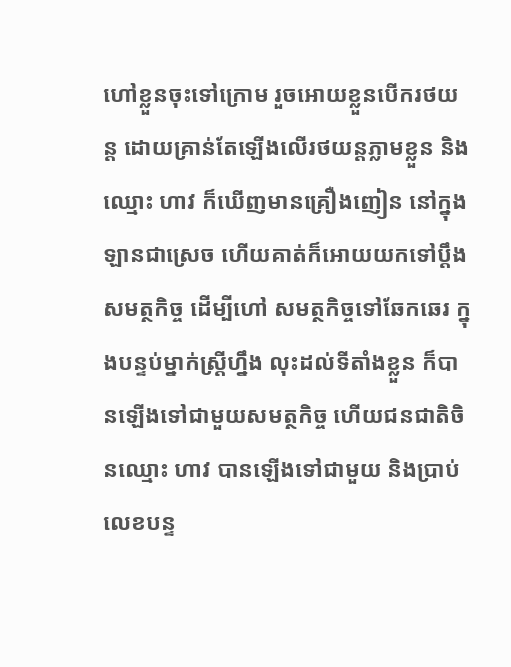ហៅខ្លួនចុះទៅក្រោម រួចអោយខ្លួនបើករថយន្ត ដោយគ្រាន់តែឡើងលេីរថយន្តភ្លាមខ្លួន និងឈ្មោះ ហាវ ក៏ឃើញមានគ្រឿងញៀន នៅក្នុងឡានជាស្រេច ហើយគាត់ក៏អោយយកទៅប្តឹង សមត្ថកិច្ច ដើម្បីហៅ សមត្ថកិច្ចទៅឆែកឆេរ ក្នុងបន្ទប់ម្នាក់ស្ត្រីហ្នឹង លុះដល់ទីតាំងខ្លួន ក៏បានឡើងទៅជាមួយសមត្ថកិច្ច ហើយជនជាតិចិនឈ្មោះ ហាវ បានឡើងទៅជាមួយ និងប្រាប់លេខបន្ទ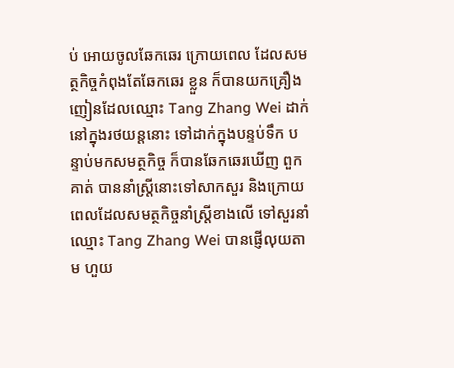ប់ អោយចូលឆែកឆេរ ក្រោយពេល ដែលសមត្ថកិច្ចកំពុងតែឆែកឆេរ ខ្លួន ក៏បានយកគ្រឿងញៀនដែលឈ្មោះ Tang Zhang Wei ដាក់នៅក្នុងរថយន្តនោះ ទៅដាក់ក្នុងបន្ទប់ទឹក បន្ទាប់មកសមត្ថកិច្ច ក៏បានឆែកឆេរឃើញ ពួកគាត់ បាននាំស្ត្រីនោះទៅសាកសួរ និងក្រោយពេលដែលសមត្ថកិច្ចនាំស្ត្រីខាងលើ ទៅសួរនាំ ឈ្មោះ Tang Zhang Wei បានផ្ញើលុយតាម ហួយ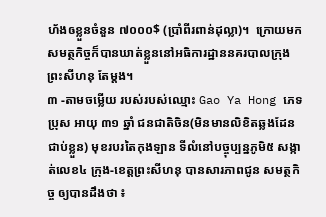ហ័ងឲខ្លួនចំនួន ៧០០០$ (ប្រាំពីរពាន់ដុល្លា)។  ក្រោយមកសមត្ថកិច្ចក៏បានឃាត់ខ្លួននៅអធិការដ្ឋាននគរបាលក្រុងព្រះសីហនុ តែម្ដង។
៣ -តាមចម្លើយ របស់របស់ឈ្មោះ Gao Ya Hong ភេទ ប្រុស អាយុ ៣១ ឆ្នាំ ជនជាតិចិន(មិនមានលិខិតឆ្លងដែនជាប់ខ្លួន) មុខរបរតៃកុងឡាន ទីលំនៅបច្ចុប្បន្នភូមិ៥ សង្កាត់លេខ៤ ក្រុង-ខេត្តព្រះសីហនុ បានសារភាពជូន សមត្ថកិច្ច ឲ្យបានដឹងថា ៖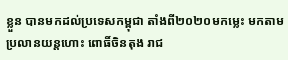ខ្លួន បានមកដល់ប្រទេសកម្ពុជា តាំងពី២០២០មកម្លេះ មកតាមប្រលានយន្តហោះ ពោធិ៍ចិនតុង រាជ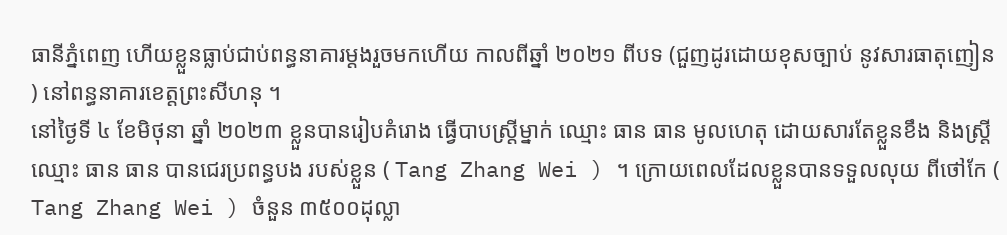ធានីភ្នំពេញ ហើយខ្លួនធ្លាប់ជាប់ពន្ធនាគារម្តងរួចមកហើយ កាលពីឆ្នាំ ២០២១ ពីបទ (ជួញដូរដោយខុសច្បាប់ នូវសារធាតុញៀន ) នៅពន្ធនាគារខេត្តព្រះសីហនុ ។
នៅថ្ងៃទី ៤ ខែមិថុនា ឆ្នាំ ២០២៣ ខ្លួនបានរៀបគំរោង ធ្វើបាបស្ត្រីម្នាក់ ឈ្មោះ ធាន ធាន មូលហេតុ ដោយសារតែខ្លួនខឹង និងស្រ្តីឈ្មោះ ធាន ធាន បានជេរប្រពន្ធបង របស់ខ្លួន ( Tang Zhang Wei ) ។ ក្រោយពេលដែលខ្លួនបានទទួលលុយ ពីថៅកែ ( Tang Zhang Wei ) ចំនួន ៣៥០០ដុល្លា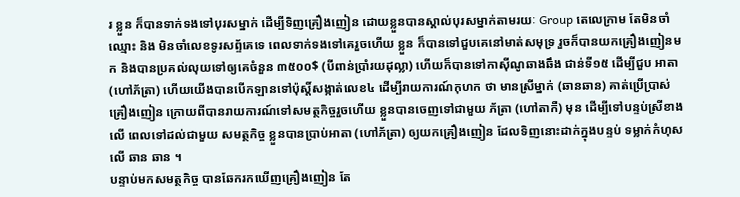រ ខ្លួន ក៏បានទាក់ទងទៅបុរសម្នាក់ ដើម្បីទិញគ្រឿងញៀន ដោយខ្លួនបានស្គាល់បុរសម្នាក់តាមរយៈ Group តេលេក្រាម តែមិនចាំឈ្មោះ និង មិនចាំលេខទូរសព្ទ័គេទេ ពេលទាក់ទងទៅគេរួចហើយ ខ្លួន ក៏បានទៅជួបគេនៅមាត់សមុទ្រ រួចក៏បានយកគ្រឿងញៀនមក និងបានប្រគល់លុយទៅឲ្យគេចំនួន ៣៥០០$ (បីពាន់ប្រាំរយដុល្លា) ហើយក៏បានទៅកាស៊ីណូឆាងឆឹង ជាន់ទី១៥ ដើម្បីជួប អាតា(ហៅភ័ត្រា) ហើយយើងបានបើកឡានទៅប៉ុស្តិ៍សង្កាត់លេខ៤ ដើម្បីរាយការណ៍កុហក ថា មានស្រីម្នាក់ (ឆានឆាន) គាត់ប្រើប្រាស់គ្រឿងញៀន ក្រោយពីបានរាយការណ៍ទៅសមត្ថកិច្ចរួចហើយ ខ្លួនបានចេញទៅជាមួយ ភ័ត្រា (ហៅតាកឺ) មុន ដើម្បីទៅបន្ទប់ស្រីខាងលើ ពេលទៅដល់ជាមួយ សមត្ថកិច្ច ខ្លួនបានប្រាប់អាតា (ហៅភ័ត្រា) ឲ្យយកគ្រឿងញៀន ដែលទិញនោះដាក់ក្នុងបន្ទប់ ទម្លាក់កំហុសលើ ឆាន ឆាន ។
បន្ទាប់មកសមត្ថកិច្ច បានឆែករកឃើញគ្រឿងញៀន តែ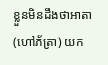ខ្លួនមិនដឹងថាអាតា (ហៅភ័ត្រា) យក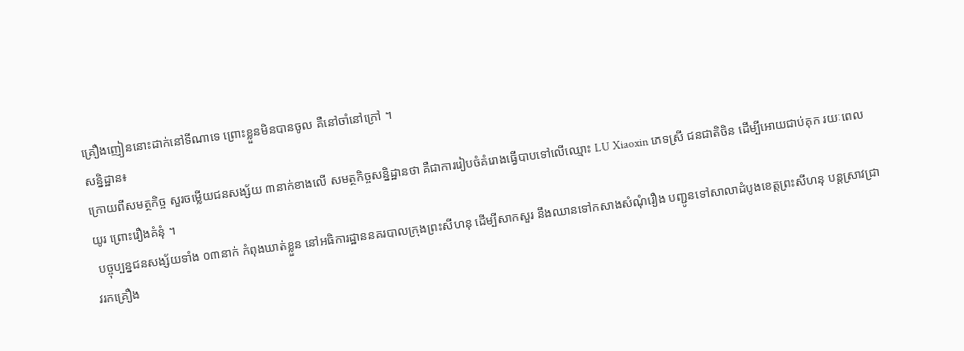គ្រឿងញៀននោះដាក់នៅទីណាទេ ព្រោះខ្លួនមិនបានចូល គឺនៅចាំនៅក្រៅ ។
សន្និដ្ឋាន៖
ក្រោយពីសមត្ថកិច្ច សួរចម្លើយជនសង្ស័យ ៣នាក់ខាងលើ សមត្ថកិច្ចសន្និដ្ឋានថា គឺជាការរៀបចំគំរោងធ្វើបាបទៅលើឈ្មោះ LU Xiaoxin ភេទស្រី ជនជាតិចិន ដើម្បីអោយជាប់គុក រយៈពេលយូរ ព្រោះរឿងគំនុំ ។
 បច្ចុប្បន្នជនសង្ស័យទាំង ០៣នាក់ កំពុងឃាត់ខ្លួន នៅអធិការដ្ឋាននគរបាលក្រុងព្រះសីហនុ ដេីម្បីសាកសួរ នឹងឈានទៅកសាងសំណុំរឿង បញ្ជូនទៅសាលាដំបូងខេត្តព្រះសីហនុ បន្តស្រាវជ្រាវរកគ្រឿង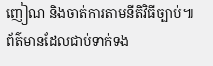ញៀណ និងចាត់ការតាមនីតិវិធីច្បាប់៕
ព័ត៌មានដែលជាប់ទាក់ទង